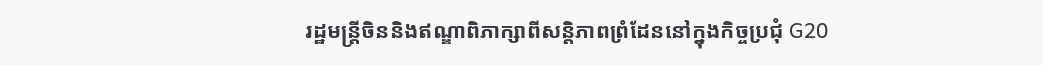រដ្ឋមន្ត្រីចិននិងឥណ្ឌាពិភាក្សាពីសន្តិភាពព្រំដែននៅក្នុងកិច្ចប្រជុំ G20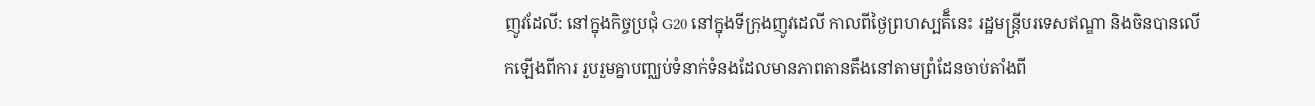ញូវដែលី: នៅក្នុងកិច្ចប្រជុំ G20 នៅក្នុងទីក្រុងញូវដេលី កាលពីថ្ងៃព្រហស្បតិ៏នេះ រដ្ឋមន្ត្រីបរទេសឥណ្ឌា និងចិនបានលើកឡើងពីការ រួបរួមគ្នាបញ្ឈប់ទំនាក់ទំនងដែលមានភាពតានតឹងនៅតាមព្រំដែនចាប់តាំងពី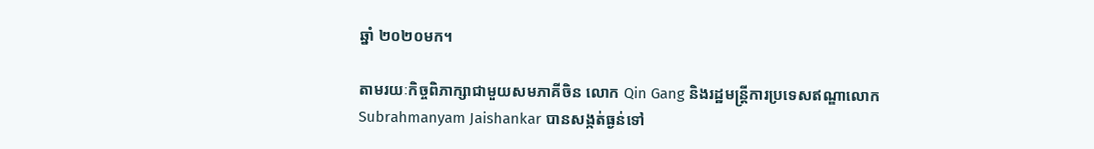ឆ្នាំ ២០២០មក។

តាមរយៈកិច្ចពិភាក្សាជាមួយសមភាគីចិន លោក Qin Gang និងរដ្ឋមន្ត្រីការប្រទេសឥណ្ឌាលោក Subrahmanyam Jaishankar បានសង្កត់ធ្ងន់ទៅ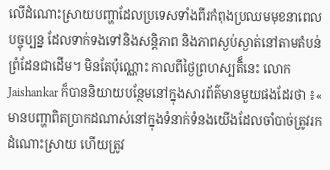លើដំណោះស្រាយបញ្ហាដែលប្រទេសទាំងពីរកំពុងប្រឈមមុខនាពេលបច្ចុប្បន្ន ដែលទាក់ទងទៅនិងសន្តិភាព និងភាពស្ងប់ស្ងាត់នៅតាមតំបន់ព្រំដែនជាដើម។ មិនតែប៉ុណ្ណោះ កាលពីថ្ងៃព្រហស្បតិ៏នេះ លោក Jaishankar ក៏បាននិយាយបន្ថែមនៅក្នុងសារព័ត៌មានមួយផងដែរថា ៖« មានបញ្ហាពិតប្រាកដណាស់នៅក្នុងទំនាក់ទំនងយើងដែលចាំបាច់ត្រូវរកដំណោះស្រាយ ហើយត្រូវ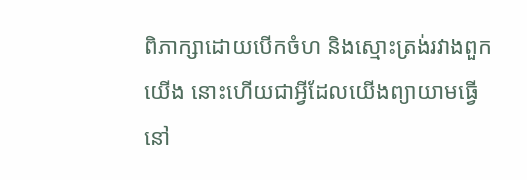ពិភាក្សាដោយបើកចំហ និងស្មោះត្រង់រវាងពួកយើង នោះហើយជាអ្វីដែលយើងព្យាយាមធ្វើនៅ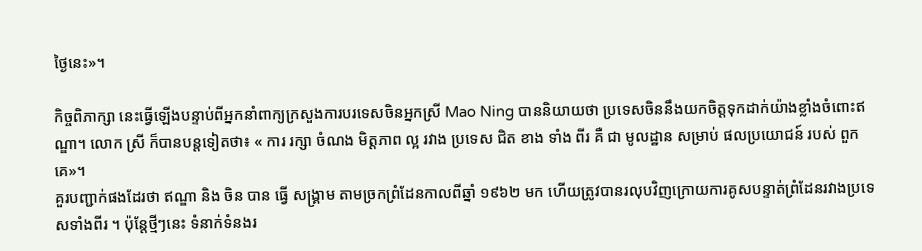ថ្ងៃនេះ»។

កិច្ចពិភាក្សា នេះធ្វើឡើងបន្ទាប់ពីអ្នកនាំពាក្យក្រសួងការបរទេសចិនអ្នកស្រី Mao Ning បាននិយាយថា ប្រទេសចិននឹងយកចិត្តទុកដាក់យ៉ាងខ្លាំងចំពោះឥណ្ឌា។ លោក ស្រី ក៏បានបន្តទៀតថា៖ « ការ រក្សា ចំណង មិត្តភាព ល្អ រវាង ប្រទេស ជិត ខាង ទាំង ពីរ គឺ ជា មូលដ្ឋាន សម្រាប់ ផលប្រយោជន៍ របស់ ពួកគេ»។
គួរបញ្ជាក់ផងដែរថា ឥណ្ឌា និង ចិន បាន ធ្វើ សង្គ្រាម តាមច្រកព្រំដែនកាលពីឆ្នាំ ១៩៦២ មក ហើយត្រូវបានរលុបវិញក្រោយការគូសបន្ទាត់ព្រំដែនរវាងប្រទេសទាំងពីរ ។ ប៉ុន្តែថ្មីៗនេះ ទំនាក់ទំនងរ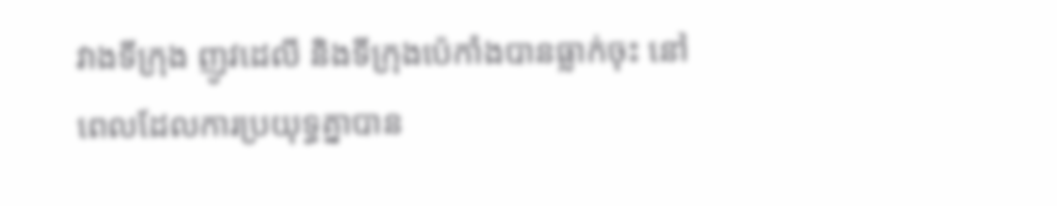វាងទីក្រុង ញូវដេលី និងទីក្រុងប៉េកាំងបានធ្លាក់ចុះ នៅពេលដែលការប្រយុទ្ធគ្នាបាន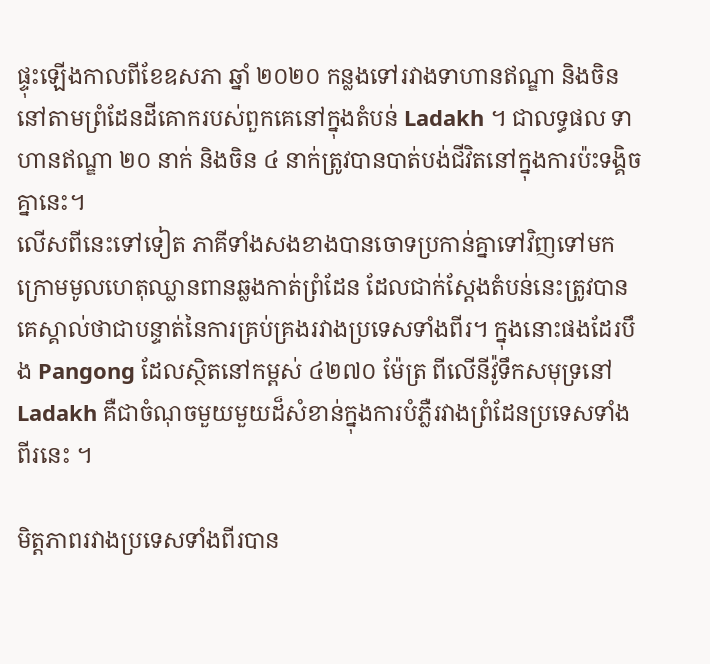ផ្ទុះឡើងកាលពីខែឧសភា ឆ្នាំ ២០២០ កន្លងទៅរវាងទាហានឥណ្ឌា និងចិននៅតាមព្រំដែនដីគោករបស់ពួកគេនៅក្នុងតំបន់ Ladakh ។ ជាលទ្ធផល ទាហានឥណ្ឌា ២០ នាក់ និងចិន ៤ នាក់ត្រូវបានបាត់បង់ជីវិតនៅក្នុងការប៉ះទង្គិចគ្នានេះ។
លើសពីនេះទៅទៀត ភាគីទាំងសងខាងបានចោទប្រកាន់គ្នាទៅវិញទៅមក ក្រោមមូលហេតុឈ្លានពានឆ្លងកាត់ព្រំដែន ដែលជាក់ស្តែងតំបន់នេះត្រូវបានគេស្គាល់ថាជាបន្ទាត់នៃការគ្រប់គ្រងរវាងប្រទេសទាំងពីរ។ ក្នុងនោះផងដែរបឹង Pangong ដែលស្ថិតនៅកម្ពស់ ៤២៧០ ម៉ែត្រ ពីលើនីវ៉ូទឹកសមុទ្រនៅ Ladakh គឺជាចំណុចមួយមួយដ៏សំខាន់ក្នុងការបំភ្លឺរវាងព្រំដែនប្រទេសទាំងពីរនេះ ។

មិត្តភាពរវាងប្រទេសទាំងពីរបាន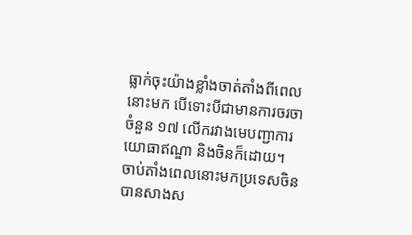ធ្លាក់ចុះយ៉ាងខ្លាំងចាត់តាំងពីពេលនោះមក បើទោះបីជាមានការចរចាចំនួន ១៧ លើករវាងមេបញ្ជាការយោធាឥណ្ឌា និងចិនក៏ដោយ។
ចាប់តាំងពេលនោះមកប្រទេសចិនបានសាងស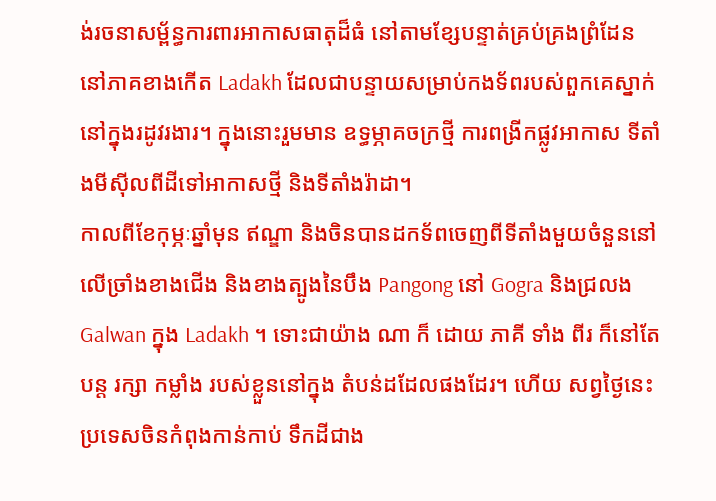ង់រចនាសម្ព័ន្ធការពារអាកាសធាតុដ៏ធំ នៅតាមខ្សែបន្ទាត់គ្រប់គ្រងព្រំដែន នៅភាគខាងកើត Ladakh ដែលជាបន្ទាយសម្រាប់កងទ័ពរបស់ពួកគេស្នាក់នៅក្នុងរដូវរងារ។ ក្នុងនោះរួមមាន ឧទ្ធម្ភាគចក្រថ្មី ការពង្រីកផ្លូវអាកាស ទីតាំងមីស៊ីលពីដីទៅអាកាសថ្មី និងទីតាំងរ៉ាដា។
កាលពីខែកុម្ភៈឆ្នាំមុន ឥណ្ឌា និងចិនបានដកទ័ពចេញពីទីតាំងមួយចំនួននៅលើច្រាំងខាងជើង និងខាងត្បូងនៃបឹង Pangong នៅ Gogra និងជ្រលង Galwan ក្នុង Ladakh ។ ទោះជាយ៉ាង ណា ក៏ ដោយ ភាគី ទាំង ពីរ ក៏នៅតែបន្ត រក្សា កម្លាំង របស់ខ្លួននៅក្នុង តំបន់ដដែលផងដែរ។ ហើយ សព្វថ្ងៃនេះ ប្រទេសចិនកំពុងកាន់កាប់ ទឹកដីជាង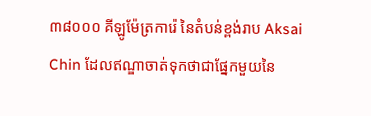៣៨០០០ គីឡូម៉ែត្រការ៉េ នៃតំបន់ខ្ពង់រាប Aksai Chin ដែលឥណ្ឌាចាត់ទុកថាជាផ្នែកមួយនៃ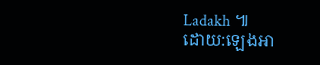Ladakh ៕
ដោយ:ឡេងអា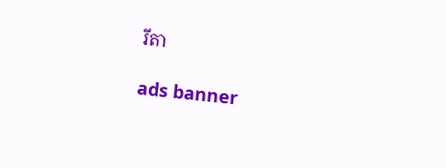រីតា

ads banner